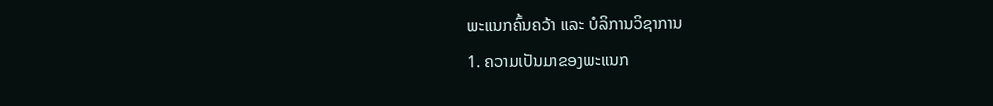ພະແນກຄົ້ນຄວ້າ ແລະ ບໍລິການວິຊາການ
1. ຄວາມເປັນມາຂອງພະແນກ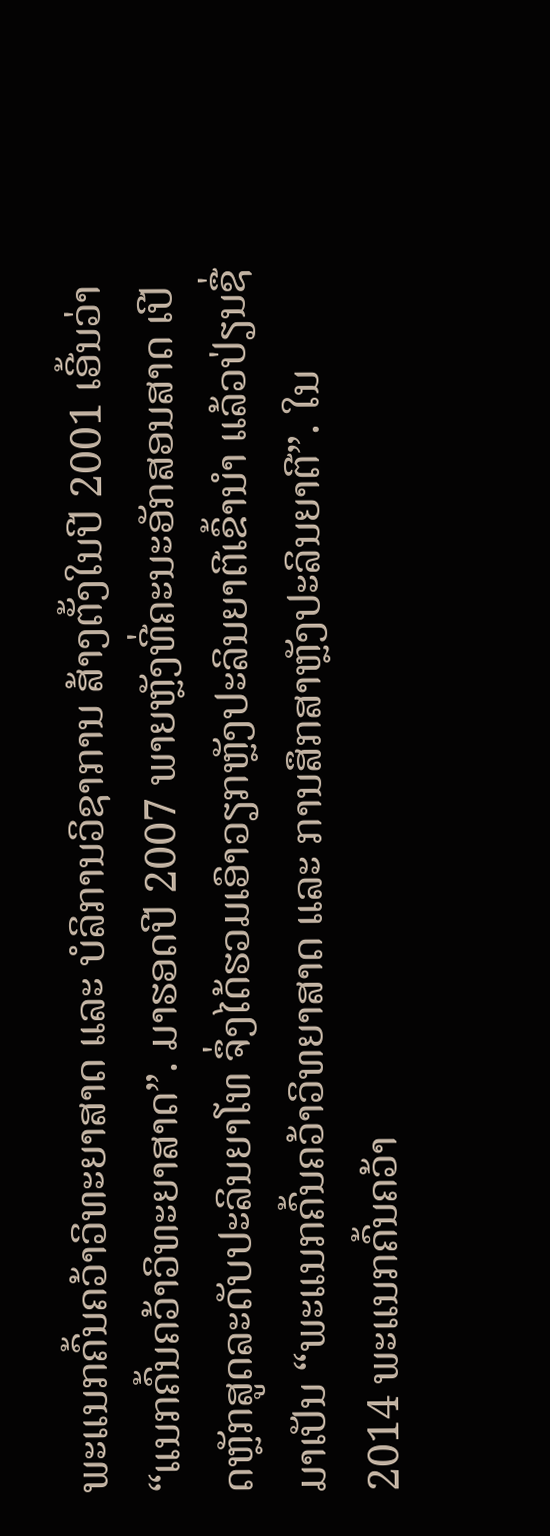ພະແນກຄົ້ນຄວ້າວິທະຍາສາດ ແລະ ບໍລິການວິຊາການ ສ້າງຕັ້ງໃນປີ 2001 ເອີ້ນວ່າ “ແນກຄົ້ນຄວ້າວິທະຍາສາດ”. ມາຮອດປີ 2007 ພາຍຫຼັງທີ່ຄະນະອັກສອນສາດ ເປີດຫຼັກສູດລະດັບປະລິນຍາໂທ ຈຶ່ງໄດ້ຮວມເອົາວຽກຫຼັງປະລິນຍາຕີເຂົ້ານຳ ແລ້ວປ່ຽນຊື່ມາເປັນ “ພະແນກຄົ້ນຄວ້າວິທຍາສາດ ແລະ ການສຶກສາຫຼັງປະລິນຍາຕີ”. ໃນ 2014 ພະແນກຄົ້ນຄວ້າ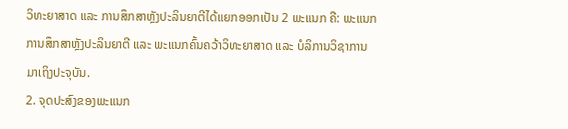ວິທະຍາສາດ ແລະ ການສຶກສາຫຼັງປະລິນຍາຕີໄດ້ແຍກອອກເປັນ 2 ພະແນກ ຄື: ພະແນກການສຶກສາຫຼັງປະລິນຍາຕີ ແລະ ພະແນກຄົ້ນຄວ້າວິທະຍາສາດ ແລະ ບໍລິການວິຊາການ ມາເຖິງປະຈຸບັນ.
2. ຈຸດປະສົງຂອງພະແນກ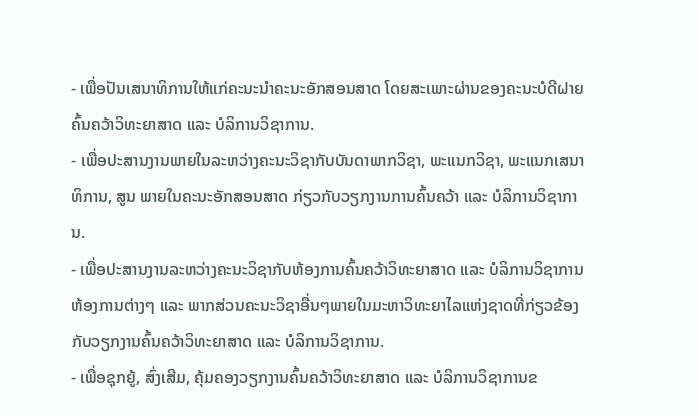- ເພື່ອປັນເສນາທິການໃຫ້ແກ່ຄະນະນຳຄະນະອັກສອນສາດ ໂດຍສະເພາະຜ່ານຂອງຄະນະບໍດີຝາຍຄົ້ນຄວ້າວິທະຍາສາດ ແລະ ບໍລິການວິຊາການ.
- ເພື່ອປະສານງານພາຍໃນລະຫວ່າງຄະນະວິຊາກັບບັນດາພາກວິຊາ, ພະແນກວິຊາ, ພະແນກເສນາທິການ, ສູນ ພາຍໃນຄະນະອັກສອນສາດ ກ່ຽວກັບວຽກງານການຄົ້ນຄວ້າ ແລະ ບໍລິການວິຊາການ.
- ເພື່ອປະສານງານລະຫວ່າງຄະນະວິຊາກັບຫ້ອງການຄົ້ນຄວ້າວິທະຍາສາດ ແລະ ບໍລິການວິຊາການຫ້ອງການຕ່າງໆ ແລະ ພາກສ່ວນຄະນະວິຊາອື່ນໆພາຍໃນມະຫາວິທະຍາໄລແຫ່ງຊາດທີ່ກ່ຽວຂ້ອງກັບວຽກງານຄົ້ນຄວ້າວິທະຍາສາດ ແລະ ບໍລິການວິຊາການ.
- ເພື່ອຊຸກຍູ້, ສົ່ງເສີມ, ຄຸ້ມຄອງວຽກງານຄົ້ນຄວ້າວິທະຍາສາດ ແລະ ບໍລິການວິຊາການຂ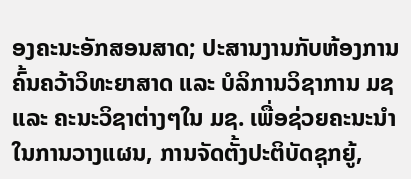ອງຄະນະອັກສອນສາດ; ປະສານງານກັບຫ້ອງການຄົ້ນຄວ້າວິທະຍາສາດ ແລະ ບໍລິການວິຊາການ ມຊ ແລະ ຄະນະວິຊາຕ່າງໆໃນ ມຊ. ເພື່ອຊ່ວຍຄະນະນໍາໃນການວາງແຜນ, ການຈັດຕັ້ງປະຕິບັດຊຸກຍູ້,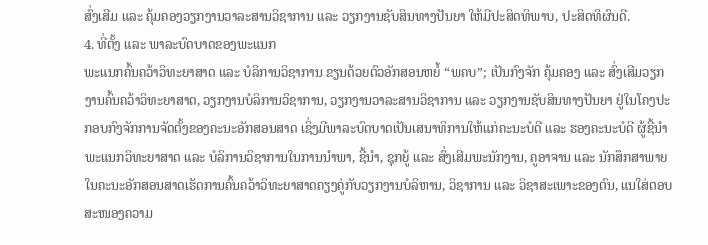ສົ່ງເສີມ ແລະ ຄຸ້ມຄອງວຽກງານວາລະສານວິຊາການ ແລະ ວຽກງານຊັບສິນທາງປັນຍາ ໃຫ້ມີປະສິດທິພາບ, ປະສິດທິຜົນດີ.
4. ທີ່ຕັ້ງ ແລະ ພາລະບົດບາດຂອງພະແນກ
ພະແນກຄົ້ນຄວ້າວິທະຍາສາດ ແລະ ບໍລິການວິຊາການ ຂຽນດ້ວຍຕົວອັກສອນຫຍໍ້ “ພຄບ”; ເປັນກົງຈັກ ຄຸ້ມຄອງ ແລະ ສົ່ງເສີມວຽກງານຄົ້ນຄວ້າວິທະຍາສາດ, ວຽກງານບໍລິການວິຊາການ, ວຽກງານວາລະສານວິຊາການ ແລະ ວຽກງານຊັບສິນທາງປັນຍາ ຢູ່ໃນໂຄງປະກອບກົງຈັກການຈັດຕັ້ງຂອງຄະນະອັກສອນສາດ ເຊິ່ງມີພາລະບົດບາດເປັນເສນາທິການໃຫ້ແກ່ຄະນະບໍດີ ແລະ ຮອງຄະນະບໍດີ ຜູ້ຊີ້ນຳພະແນກວິທະຍາສາດ ແລະ ບໍລິການວິຊາການໃນການນຳພາ, ຊີ້ນຳ, ຊຸກຍູ້ ແລະ ສົ່ງເສີມພະນັກງານ, ຄູອາຈານ ແລະ ນັກສຶກສາພາຍໃນຄະນະອັກສອນສາດເຮັດການຄົ້ນຄວ້າວິທະຍາສາດຄຽງຄູ່ກັບວຽກງານບໍລິຫານ, ວິຊາການ ແລະ ວິຊາສະເພາະຂອງຕົນ, ແນໃສ່ຕອບສະໜອງຄວາມ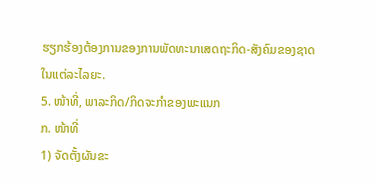ຮຽກຮ້ອງຕ້ອງການຂອງການພັດທະນາເສດຖະກິດ-ສັງຄົມຂອງຊາດໃນແຕ່ລະໄລຍະ.
5. ໜ້າທີ່, ພາລະກິດ/ກິດຈະກຳຂອງພະແນກ
ກ. ໜ້າທີ່
1) ຈັດຕັ້ງຜັນຂະ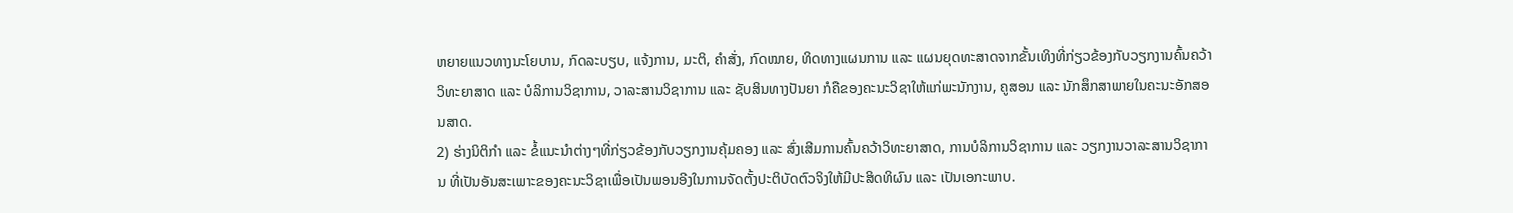ຫຍາຍແນວທາງນະໂຍບານ, ກົດລະບຽບ, ແຈ້ງການ, ມະຕິ, ຄຳສັ່ງ, ກົດໝາຍ, ທິດທາງແຜນການ ແລະ ແຜນຍຸດທະສາດຈາກຂັ້ນເທິງທີ່ກ່ຽວຂ້ອງກັບວຽກງານຄົ້ນຄວ້າວິທະຍາສາດ ແລະ ບໍລິການວິຊາການ, ວາລະສານວິຊາການ ແລະ ຊັບສິນທາງປັນຍາ ກໍຄືຂອງຄະນະວິຊາໃຫ້ແກ່ພະນັກງານ, ຄູສອນ ແລະ ນັກສຶກສາພາຍໃນຄະນະອັກສອນສາດ.
2) ຮ່າງນິຕິກຳ ແລະ ຂໍ້ແນະນຳຕ່າງໆທີ່ກ່ຽວຂ້ອງກັບວຽກງານຄຸ້ມຄອງ ແລະ ສົ່ງເສີມການຄົ້ນຄວ້າວິທະຍາສາດ, ການບໍລິການວິຊາການ ແລະ ວຽກງານວາລະສານວິຊາການ ທີ່ເປັນອັນສະເພາະຂອງຄະນະວິຊາເພື່ອເປັນພອນອີງໃນການຈັດຕັ້ງປະຕິບັດຕົວຈິງໃຫ້ມີປະສິດທິຜົນ ແລະ ເປັນເອກະພາບ.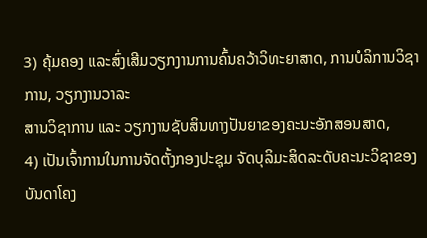3) ຄຸ້ມຄອງ ແລະສົ່ງເສີມວຽກງານການຄົ້ນຄວ້າວິທະຍາສາດ, ການບໍລິການວິຊາການ, ວຽກງານວາລະ
ສານວິຊາການ ແລະ ວຽກງານຊັບສິນທາງປັນຍາຂອງຄະນະອັກສອນສາດ,
4) ເປັນເຈົ້າການໃນການຈັດຕັ້ງກອງປະຊຸມ ຈັດບຸລິມະສິດລະດັບຄະນະວິຊາຂອງບັນດາໂຄງ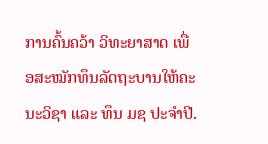ການຄົ້ນຄວ້າ ວິທະຍາສາດ ເພື່ອສະໝັກທຶນລັດຖະບານໃຫ້ຄະນະວິຊາ ແລະ ທຶນ ມຊ ປະຈຳປີ.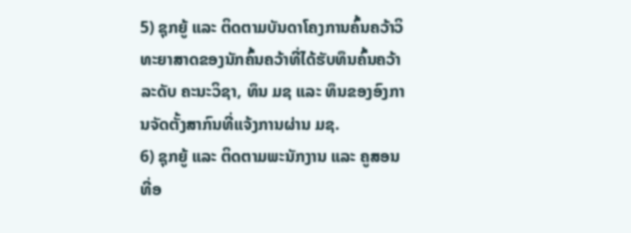5) ຊຸກຍູ້ ແລະ ຕິດຕາມບັນດາໂຄງການຄົ້ນຄວ້າວິທະຍາສາດຂອງນັກຄົ້ນຄວ້າທີ່ໄດ້ຮັບທຶນຄົ້ນຄວ້າລະດັບ ຄະນະວິຊາ, ທຶນ ມຊ ແລະ ທຶນຂອງອົງການຈັດຕັ້ງສາກົນທີ່ແຈ້ງການຜ່ານ ມຊ.
6) ຊຸກຍູ້ ແລະ ຕິດຕາມພະນັກງານ ແລະ ຄູສອນທີ່ອ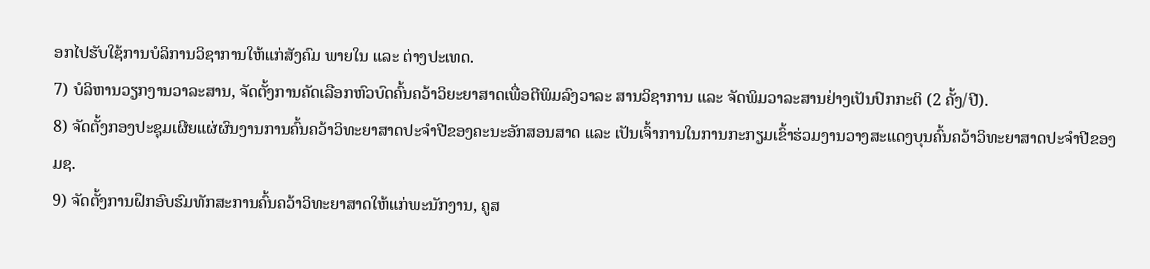ອກໄປຮັບໃຊ້ການບໍລິການວິຊາການໃຫ້ແກ່ສັງຄົມ ພາຍໃນ ແລະ ຕ່າງປະເທດ.
7) ບໍລິຫານວຽກງານວາລະສານ, ຈັດຕັ້ງການຄັດເລືອກຫົວບົດຄົ້ນຄວ້າວິຍະຍາສາດເພື່ອຕີພິມລົງວາລະ ສານວິຊາການ ແລະ ຈັດພິມວາລະສານຢ່າງເປັນປົກກະຕິ (2 ຄັ້ງ/ປີ).
8) ຈັດຕັ້ງກອງປະຊຸມເຜີຍແຜ່ຜົນງານການຄົ້ນຄວ້າວິທະຍາສາດປະຈໍາປີຂອງຄະນະອັກສອນສາດ ແລະ ເປັນເຈົ້າການໃນການກະກຽມເຂົ້າຮ່ວມງານວາງສະແດງບຸນຄົ້ນຄວ້າວິທະຍາສາດປະຈໍາປີຂອງ ມຊ.
9) ຈັດຕັ້ງການຝຶກອົບຮົມທັກສະການຄົ້ນຄວ້າວິທະຍາສາດໃຫ້ແກ່ພະນັກງານ, ຄູສ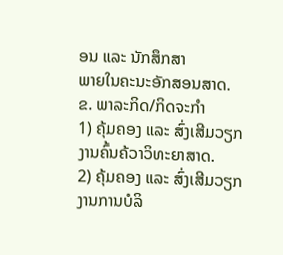ອນ ແລະ ນັກສຶກສາ
ພາຍໃນຄະນະອັກສອນສາດ.
ຂ. ພາລະກິດ/ກິດຈະກຳ
1) ຄຸ້ມຄອງ ແລະ ສົ່ງເສີມວຽກງານຄົ້ນຄ້ວາວິທະຍາສາດ.
2) ຄຸ້ມຄອງ ແລະ ສົ່ງເສີມວຽກງານການບໍລິ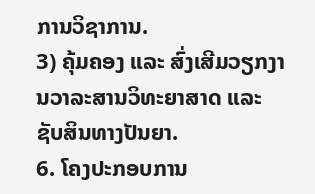ການວິຊາການ.
3) ຄຸ້ມຄອງ ແລະ ສົ່ງເສີມວຽກງານວາລະສານວິທະຍາສາດ ແລະ ຊັບສິນທາງປັນຍາ.
6. ໂຄງປະກອບການ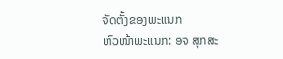ຈັດຕັ້ງຂອງພະແນກ
ຫົວໜ້າພະແນກ: ອຈ ສຸກສະ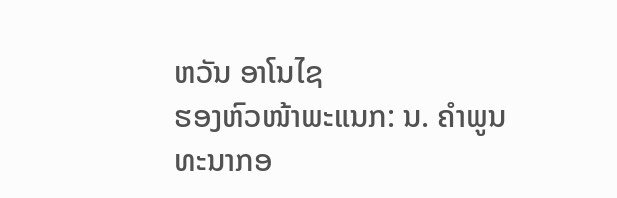ຫວັນ ອາໂນໄຊ
ຮອງຫົວໜ້າພະແນກ: ນ. ຄຳພູນ ທະນາກອ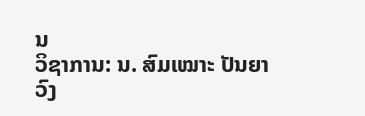ນ
ວິຊາການ: ນ. ສົມເໝາະ ປັນຍາວົງ